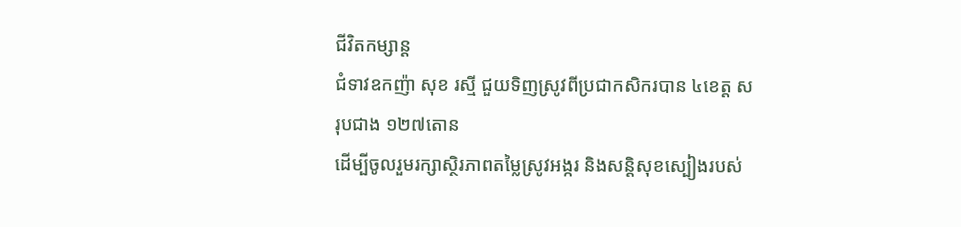ជីវិតកម្សាន្ដ
ជំទាវឧកញ៉ា សុខ រស្មី ជួយទិញស្រូវពីប្រជាកសិករបាន ៤ខេត្ត សរុបជាង ១២៧តោន
ដេីម្បីចូលរួមរក្សាស្ថិរភាពតម្លៃស្រូវអង្ករ និងសន្តិសុខស្បៀងរបស់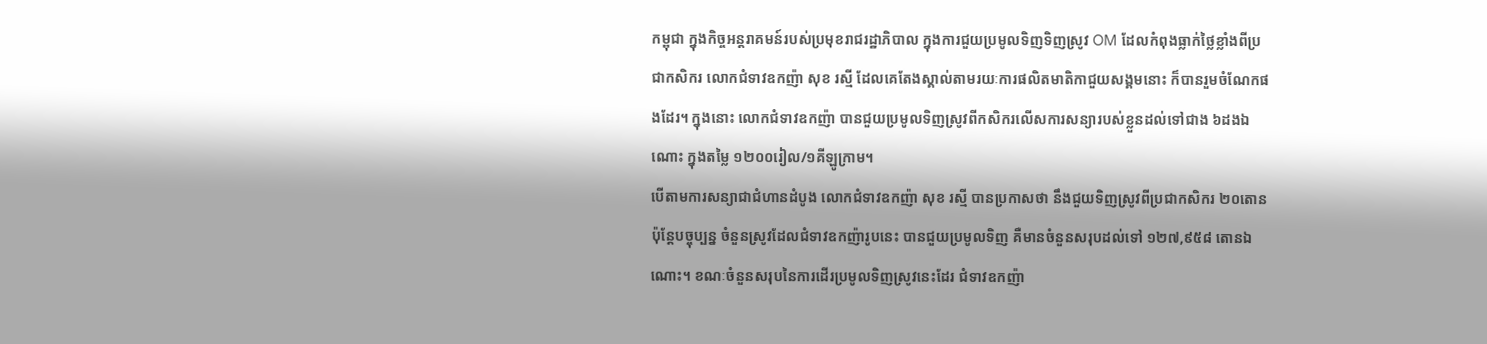កម្ពុជា ក្នុងកិច្ចអន្តរាគមន៍របស់ប្រមុខរាជរដ្ឋាភិបាល ក្នុងការជួយប្រមូលទិញទិញស្រូវ OM ដែលកំពុងធ្លាក់ថ្លៃខ្លាំងពីប្រជាកសិករ លោកជំទាវឧកញ៉ា សុខ រស្មី ដែលគេតែងស្គាល់តាមរយៈការផលិតមាតិកាជួយសង្គមនោះ ក៏បានរួមចំណែកផងដែរ។ ក្នុងនោះ លោកជំទាវឧកញ៉ា បានជួយប្រមូលទិញស្រូវពីកសិករលើសការសន្យារបស់ខ្លួនដល់ទៅជាង ៦ដងឯណោះ ក្នុងតម្លៃ ១២០០រៀល/១គីឡូក្រាម។
បើតាមការសន្យាជាជំហានដំបូង លោកជំទាវឧកញ៉ា សុខ រស្មី បានប្រកាសថា នឹងជួយទិញស្រូវពីប្រជាកសិករ ២០តោន ប៉ុន្តែបច្ចុប្បន្ន ចំនួនស្រូវដែលជំទាវឧកញ៉ារូបនេះ បានជួយប្រមូលទិញ គឺមានចំនួនសរុបដល់ទៅ ១២៧,៩៥៨ តោនឯណោះ។ ខណៈចំនួនសរុបនៃការដើរប្រមូលទិញស្រូវនេះដែរ ជំទាវឧកញ៉ា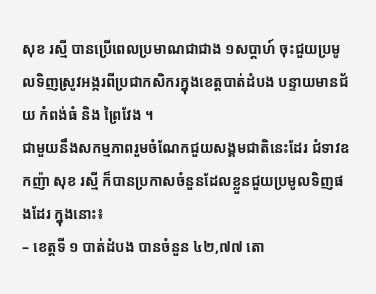សុខ រស្មី បានប្រើពេលប្រមាណជាជាង ១សប្តាហ៍ ចុះជួយប្រមូលទិញស្រូវអង្ករពីប្រជាកសិករក្នុងខេត្តបាត់ដំបង បន្ទាយមានជ័យ កំពង់ធំ និង ព្រៃវែង ។
ជាមួយនឹងសកម្មភាពរួមចំណែកជួយសង្គមជាតិនេះដែរ ជំទាវឧកញ៉ា សុខ រស្មី ក៏បានប្រកាសចំនួនដែលខ្លួនជួយប្រមូលទិញផងដែរ ក្នុងនោះ៖
– ខេត្តទី ១ បាត់ដំបង បានចំនួន ៤២,៧៧ តោ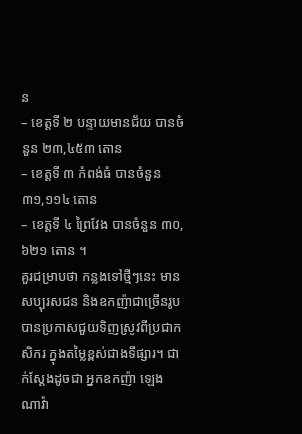ន
– ខេត្តទី ២ បន្ទាយមានជ័យ បានចំនួន ២៣,៤៥៣ តោន
– ខេត្តទី ៣ កំពង់ធំ បានចំនួន ៣១,១១៤ តោន
– ខេត្តទី ៤ ព្រៃវែង បានចំនួន ៣០,៦២១ តោន ។
គួរជម្រាបថា កន្លងទៅថ្មីៗនេះ មានសប្បុរសជន និងឧកញ៉ាជាច្រើនរូប បានប្រកាសជួយទិញស្រូវពីប្រជាកសិករ ក្នុងតម្លៃខ្ពស់ជាងទីផ្សារ។ ជាក់ស្ដែងដូចជា អ្នកឧកញ៉ា ឡេង ណាវ៉ា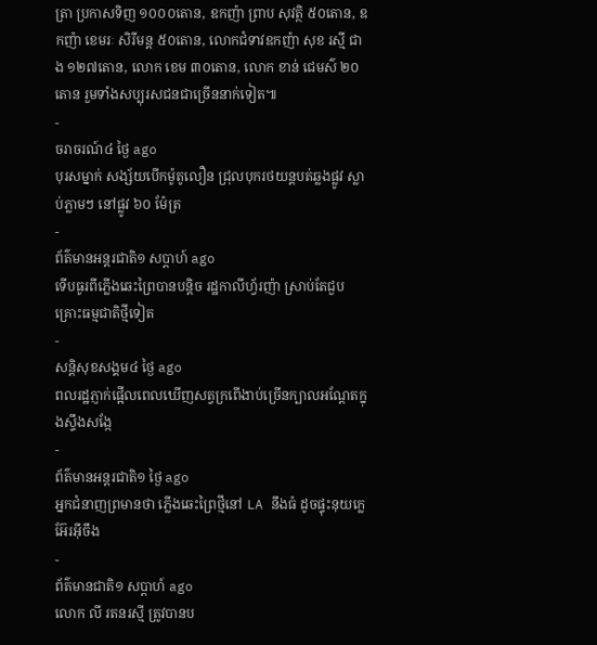ត្រា ប្រកាសទិញ ១០០០តោន, ឧកញ៉ា ព្រាប សុវត្ថិ ៥០តោន, ឧកញ៉ា ខេមរៈ សិរីមន្ត ៥០តោន, លោកជំទាវឧកញ៉ា សុខ រស្មី ជាង ១២៧តោន, លោក ខេម ៣០តោន, លោក ខាន់ ជេមស៌ ២០តោន រួមទាំងសប្បុរសជនជាច្រើននាក់ទៀត៕
-
ចរាចរណ៍៤ ថ្ងៃ ago
បុរសម្នាក់ សង្ស័យបើកម៉ូតូលឿន ជ្រុលបុករថយន្តបត់ឆ្លងផ្លូវ ស្លាប់ភ្លាមៗ នៅផ្លូវ ៦០ ម៉ែត្រ
-
ព័ត៌មានអន្ដរជាតិ១ សប្តាហ៍ ago
ទើបធូរពីភ្លើងឆេះព្រៃបានបន្តិច រដ្ឋកាលីហ្វ័រញ៉ា ស្រាប់តែជួបគ្រោះធម្មជាតិថ្មីទៀត
-
សន្តិសុខសង្គម៤ ថ្ងៃ ago
ពលរដ្ឋភ្ញាក់ផ្អើលពេលឃើញសត្វក្រពើងាប់ច្រើនក្បាលអណ្ដែតក្នុងស្ទឹងសង្កែ
-
ព័ត៌មានអន្ដរជាតិ១ ថ្ងៃ ago
អ្នកជំនាញព្រមានថា ភ្លើងឆេះព្រៃថ្មីនៅ LA នឹងធំ ដូចផ្ទុះនុយក្លេអ៊ែរអ៊ីចឹង
-
ព័ត៌មានជាតិ១ សប្តាហ៍ ago
លោក លី រតនរស្មី ត្រូវបានប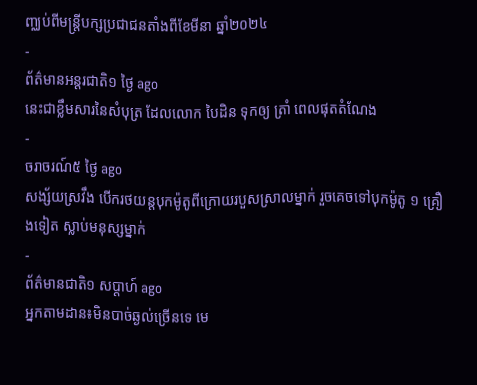ញ្ឈប់ពីមន្ត្រីបក្សប្រជាជនតាំងពីខែមីនា ឆ្នាំ២០២៤
-
ព័ត៌មានអន្ដរជាតិ១ ថ្ងៃ ago
នេះជាខ្លឹមសារនៃសំបុត្រ ដែលលោក បៃដិន ទុកឲ្យ ត្រាំ ពេលផុតតំណែង
-
ចរាចរណ៍៥ ថ្ងៃ ago
សង្ស័យស្រវឹង បើករថយន្តបុកម៉ូតូពីក្រោយរបួសស្រាលម្នាក់ រួចគេចទៅបុកម៉ូតូ ១ គ្រឿងទៀត ស្លាប់មនុស្សម្នាក់
-
ព័ត៌មានជាតិ១ សប្តាហ៍ ago
អ្នកតាមដាន៖មិនបាច់ឆ្ងល់ច្រើនទេ មេ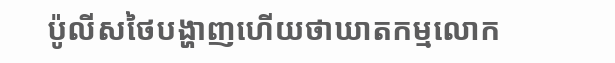ប៉ូលីសថៃបង្ហាញហើយថាឃាតកម្មលោក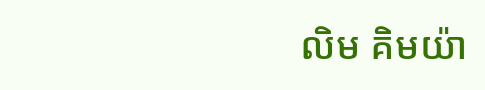លិម គិមយ៉ា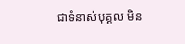ជាទំនាស់បុគ្គល មិន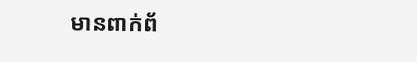មានពាក់ព័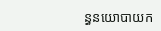ន្ធនយោបាយក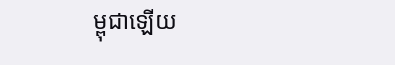ម្ពុជាឡើយ